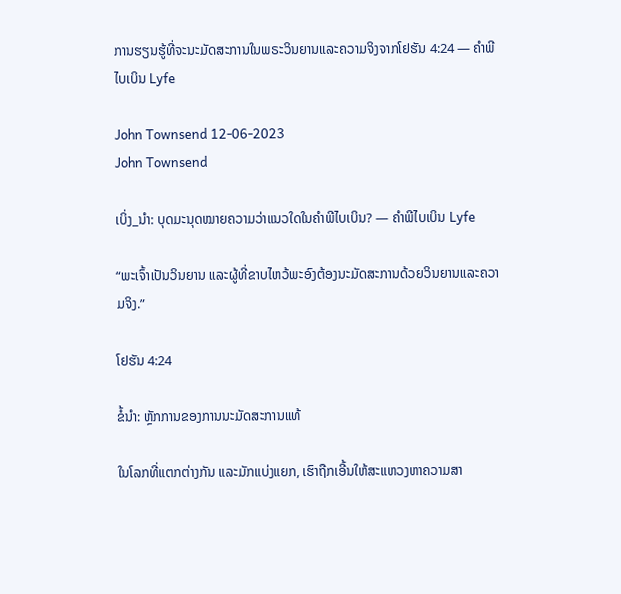ການຮຽນຮູ້ທີ່ຈະນະມັດສະການໃນພຣະວິນຍານແລະຄວາມຈິງຈາກໂຢຮັນ 4:24 — ຄໍາພີໄບເບິນ Lyfe

John Townsend 12-06-2023
John Townsend

ເບິ່ງ_ນຳ: ບຸດມະນຸດໝາຍຄວາມວ່າແນວໃດໃນຄຳພີໄບເບິນ? — ຄໍາພີໄບເບິນ Lyfe

“ພະເຈົ້າເປັນວິນຍານ ແລະຜູ້ທີ່ຂາບໄຫວ້ພະອົງຕ້ອງນະມັດສະການດ້ວຍວິນຍານແລະຄວາມຈິງ.”

ໂຢຮັນ 4:24

ຂໍ້ນຳ: ຫຼັກການຂອງການນະມັດສະການແທ້

ໃນໂລກທີ່ແຕກຕ່າງກັນ ແລະມັກແບ່ງແຍກ, ເຮົາຖືກເອີ້ນໃຫ້ສະແຫວງຫາຄວາມສາ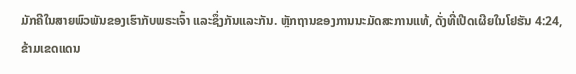ມັກຄີໃນສາຍພົວພັນຂອງເຮົາກັບພຣະເຈົ້າ ແລະຊຶ່ງກັນແລະກັນ. ຫຼັກຖານຂອງການນະມັດສະການແທ້, ດັ່ງທີ່ເປີດເຜີຍໃນໂຢຮັນ 4:24, ຂ້າມເຂດແດນ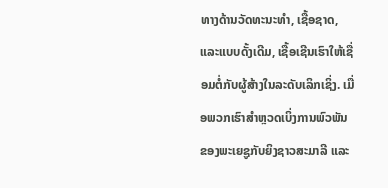ທາງດ້ານວັດທະນະທຳ, ເຊື້ອຊາດ, ແລະແບບດັ້ງເດີມ, ເຊື້ອເຊີນເຮົາໃຫ້ເຊື່ອມຕໍ່ກັບຜູ້ສ້າງໃນລະດັບເລິກເຊິ່ງ. ເມື່ອພວກເຮົາສຳຫຼວດເບິ່ງການພົວພັນຂອງພະເຍຊູກັບຍິງຊາວສະມາລີ ແລະ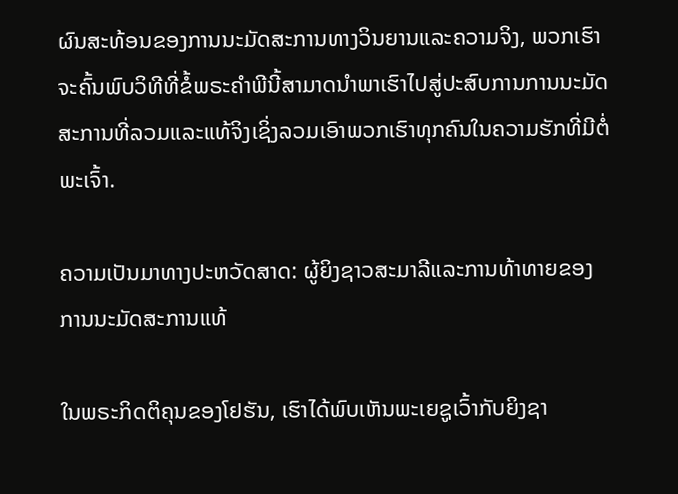ຜົນສະທ້ອນຂອງການນະມັດສະການທາງວິນຍານແລະຄວາມຈິງ, ພວກເຮົາຈະຄົ້ນພົບວິທີທີ່ຂໍ້ພຣະຄຳພີນີ້ສາມາດນໍາພາເຮົາໄປສູ່ປະສົບການການນະມັດສະການທີ່ລວມແລະແທ້ຈິງເຊິ່ງລວມເອົາພວກເຮົາທຸກຄົນໃນຄວາມຮັກທີ່ມີຕໍ່ພະເຈົ້າ.

ຄວາມເປັນມາທາງປະຫວັດສາດ: ຜູ້ຍິງຊາວສະມາລີແລະການທ້າທາຍຂອງການນະມັດສະການແທ້

ໃນພຣະກິດຕິຄຸນຂອງໂຢຮັນ, ເຮົາໄດ້ພົບເຫັນພະເຍຊູເວົ້າກັບຍິງຊາ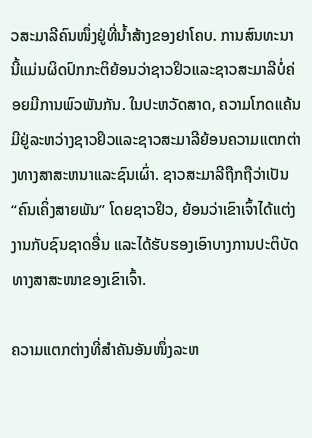ວສະມາລີຄົນໜຶ່ງຢູ່ທີ່ນໍ້າສ້າງຂອງຢາໂຄບ. ການສົນທະນານີ້ແມ່ນຜິດປົກກະຕິຍ້ອນວ່າຊາວຢິວແລະຊາວສະມາລີບໍ່ຄ່ອຍມີການພົວພັນກັນ. ໃນປະຫວັດສາດ, ຄວາມໂກດແຄ້ນມີຢູ່ລະຫວ່າງຊາວຢິວແລະຊາວສະມາລີຍ້ອນຄວາມແຕກຕ່າງທາງສາສະຫນາແລະຊົນເຜົ່າ. ຊາວສະມາລີຖືກຖືວ່າເປັນ “ຄົນເຄິ່ງສາຍພັນ” ໂດຍຊາວຢິວ, ຍ້ອນວ່າເຂົາເຈົ້າໄດ້ແຕ່ງງານກັບຊົນຊາດອື່ນ ແລະໄດ້ຮັບຮອງເອົາບາງການປະຕິບັດທາງສາສະໜາຂອງເຂົາເຈົ້າ.

ຄວາມແຕກຕ່າງທີ່ສຳຄັນອັນໜຶ່ງລະຫ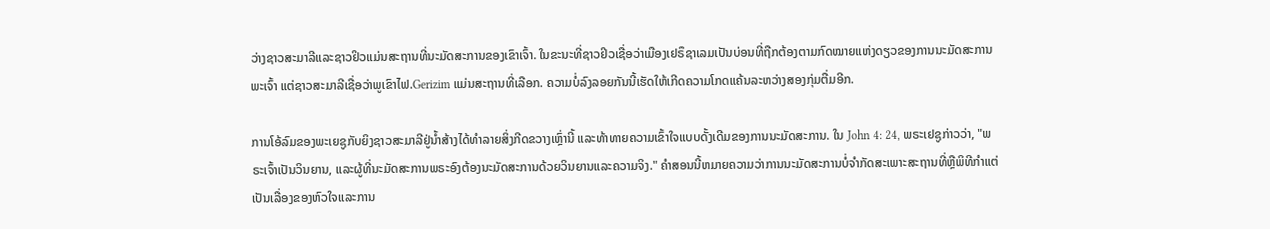ວ່າງຊາວສະມາລີແລະຊາວຢິວແມ່ນສະຖານທີ່ນະມັດສະການຂອງເຂົາເຈົ້າ. ໃນຂະນະທີ່ຊາວຢິວເຊື່ອວ່າເມືອງເຢຣຶຊາເລມເປັນບ່ອນທີ່ຖືກຕ້ອງຕາມກົດໝາຍແຫ່ງດຽວຂອງການນະມັດສະການພະເຈົ້າ ແຕ່ຊາວສະມາລີເຊື່ອວ່າພູເຂົາໄຟ.Gerizim ແມ່ນສະຖານທີ່ເລືອກ. ຄວາມບໍ່ລົງລອຍກັນນີ້ເຮັດໃຫ້ເກີດຄວາມໂກດແຄ້ນລະຫວ່າງສອງກຸ່ມຕື່ມອີກ.

ການໂອ້ລົມຂອງພະເຍຊູກັບຍິງຊາວສະມາລີຢູ່ນໍ້າສ້າງໄດ້ທຳລາຍສິ່ງກີດຂວາງເຫຼົ່ານີ້ ແລະທ້າທາຍຄວາມເຂົ້າໃຈແບບດັ້ງເດີມຂອງການນະມັດສະການ. ໃນ John 4: 24, ພຣະເຢຊູກ່າວວ່າ, "ພຣະເຈົ້າເປັນວິນຍານ, ແລະຜູ້ທີ່ນະມັດສະການພຣະອົງຕ້ອງນະມັດສະການດ້ວຍວິນຍານແລະຄວາມຈິງ." ຄໍາສອນນີ້ຫມາຍຄວາມວ່າການນະມັດສະການບໍ່ຈໍາກັດສະເພາະສະຖານທີ່ຫຼືພິທີກໍາແຕ່ເປັນເລື່ອງຂອງຫົວໃຈແລະການ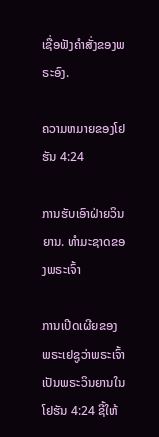ເຊື່ອຟັງຄໍາສັ່ງຂອງພຣະອົງ.

ຄວາມຫມາຍຂອງໂຢຮັນ 4:24

ການຮັບເອົາຝ່າຍວິນຍານ. ທໍາມະຊາດຂອງພຣະເຈົ້າ

ການເປີດເຜີຍຂອງພຣະເຢຊູວ່າພຣະເຈົ້າເປັນພຣະວິນຍານໃນໂຢຮັນ 4:24 ຊີ້ໃຫ້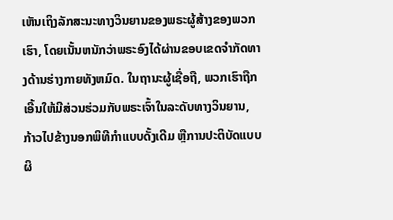ເຫັນເຖິງລັກສະນະທາງວິນຍານຂອງພຣະຜູ້ສ້າງຂອງພວກເຮົາ, ໂດຍເນັ້ນຫນັກວ່າພຣະອົງໄດ້ຜ່ານຂອບເຂດຈໍາກັດທາງດ້ານຮ່າງກາຍທັງຫມົດ. ໃນຖານະຜູ້ເຊື່ອຖື, ພວກເຮົາຖືກເອີ້ນໃຫ້ມີສ່ວນຮ່ວມກັບພຣະເຈົ້າໃນລະດັບທາງວິນຍານ, ກ້າວໄປຂ້າງນອກພິທີກຳແບບດັ້ງເດີມ ຫຼືການປະຕິບັດແບບຜິ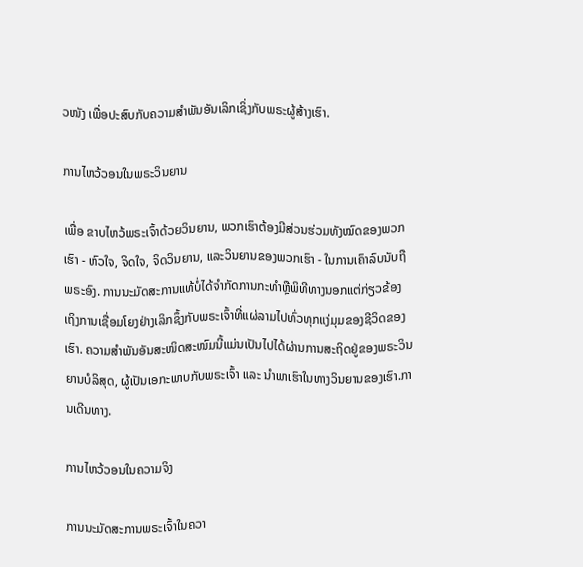ວໜັງ ເພື່ອປະສົບກັບຄວາມສຳພັນອັນເລິກເຊິ່ງກັບພຣະຜູ້ສ້າງເຮົາ.

ການໄຫວ້ວອນໃນພຣະວິນຍານ

ເພື່ອ ຂາບໄຫວ້ພຣະເຈົ້າດ້ວຍວິນຍານ, ພວກເຮົາຕ້ອງມີສ່ວນຮ່ວມທັງໝົດຂອງພວກເຮົາ - ຫົວໃຈ, ຈິດໃຈ, ຈິດວິນຍານ, ແລະວິນຍານຂອງພວກເຮົາ - ໃນການເຄົາລົບນັບຖືພຣະອົງ. ການນະມັດສະການແທ້ບໍ່ໄດ້ຈຳກັດການກະທຳຫຼືພິທີທາງນອກແຕ່ກ່ຽວຂ້ອງເຖິງການເຊື່ອມໂຍງຢ່າງເລິກຊຶ້ງກັບພຣະເຈົ້າທີ່ແຜ່ລາມໄປທົ່ວທຸກແງ່ມຸມຂອງຊີວິດຂອງເຮົາ. ຄວາມສຳພັນອັນສະໜິດສະໜົມນີ້ແມ່ນເປັນໄປໄດ້ຜ່ານການສະຖິດຢູ່ຂອງພຣະວິນຍານບໍລິສຸດ, ຜູ້ເປັນເອກະພາບກັບພຣະເຈົ້າ ແລະ ນຳພາເຮົາໃນທາງວິນຍານຂອງເຮົາ.ການເດີນທາງ.

ການໄຫວ້ວອນໃນຄວາມຈິງ

ການນະມັດສະການພຣະເຈົ້າໃນຄວາ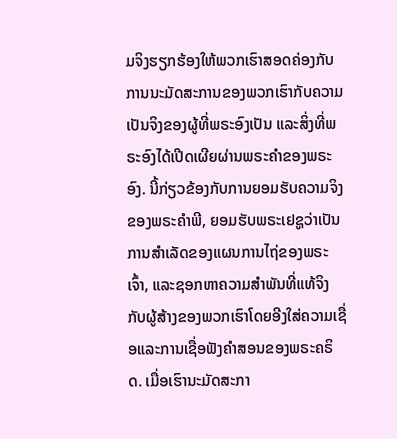ມຈິງຮຽກຮ້ອງໃຫ້ພວກເຮົາສອດຄ່ອງກັບການນະມັດສະການຂອງພວກເຮົາກັບຄວາມເປັນຈິງຂອງຜູ້ທີ່ພຣະອົງເປັນ ແລະສິ່ງທີ່ພຣະອົງໄດ້ເປີດເຜີຍຜ່ານພຣະຄໍາຂອງພຣະອົງ. ນີ້ກ່ຽວຂ້ອງກັບການຍອມຮັບຄວາມຈິງຂອງພຣະຄໍາພີ, ຍອມຮັບພຣະເຢຊູວ່າເປັນການສໍາເລັດຂອງແຜນການໄຖ່ຂອງພຣະເຈົ້າ, ແລະຊອກຫາຄວາມສໍາພັນທີ່ແທ້ຈິງກັບຜູ້ສ້າງຂອງພວກເຮົາໂດຍອີງໃສ່ຄວາມເຊື່ອແລະການເຊື່ອຟັງຄໍາສອນຂອງພຣະຄຣິດ. ເມື່ອເຮົານະມັດສະກາ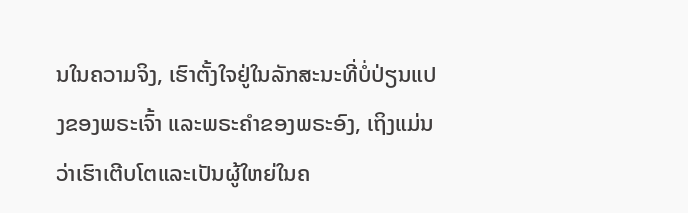ນໃນຄວາມຈິງ, ເຮົາຕັ້ງໃຈຢູ່ໃນລັກສະນະທີ່ບໍ່ປ່ຽນແປງຂອງພຣະເຈົ້າ ແລະພຣະຄຳຂອງພຣະອົງ, ເຖິງແມ່ນວ່າເຮົາເຕີບໂຕແລະເປັນຜູ້ໃຫຍ່ໃນຄ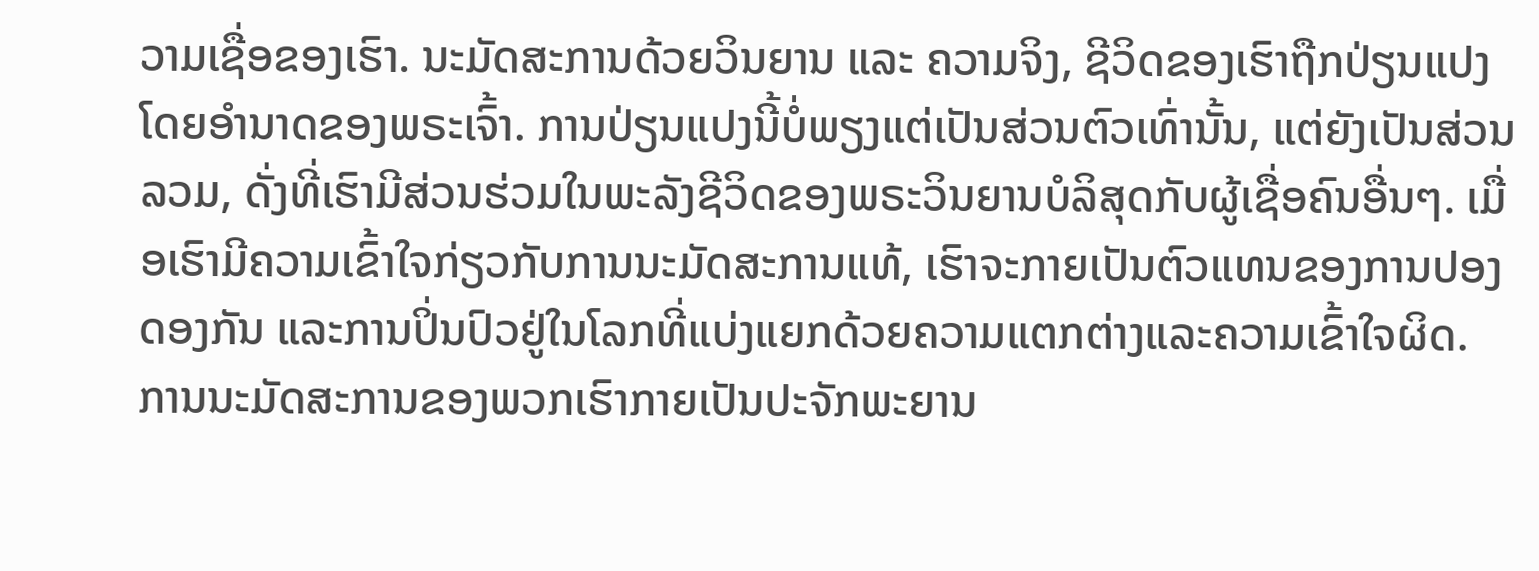ວາມເຊື່ອຂອງເຮົາ. ນະມັດສະການດ້ວຍວິນຍານ ແລະ ຄວາມຈິງ, ຊີວິດຂອງເຮົາຖືກປ່ຽນແປງໂດຍອຳນາດຂອງພຣະເຈົ້າ. ການປ່ຽນແປງນີ້ບໍ່ພຽງແຕ່ເປັນສ່ວນຕົວເທົ່ານັ້ນ, ແຕ່ຍັງເປັນສ່ວນລວມ, ດັ່ງທີ່ເຮົາມີສ່ວນຮ່ວມໃນພະລັງຊີວິດຂອງພຣະວິນຍານບໍລິສຸດກັບຜູ້ເຊື່ອຄົນອື່ນໆ. ເມື່ອເຮົາມີຄວາມເຂົ້າໃຈກ່ຽວກັບການນະມັດສະການແທ້, ເຮົາຈະກາຍເປັນຕົວແທນຂອງການປອງດອງກັນ ແລະການປິ່ນປົວຢູ່ໃນໂລກທີ່ແບ່ງແຍກດ້ວຍຄວາມແຕກຕ່າງແລະຄວາມເຂົ້າໃຈຜິດ. ການນະມັດສະການຂອງພວກເຮົາກາຍເປັນປະຈັກພະຍານ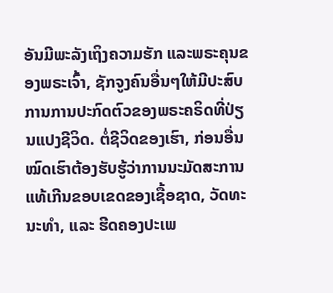ອັນມີພະລັງເຖິງຄວາມຮັກ ແລະພຣະຄຸນຂອງພຣະເຈົ້າ, ຊັກຈູງຄົນອື່ນໆໃຫ້ມີປະສົບການການປະກົດຕົວຂອງພຣະຄຣິດທີ່ປ່ຽນແປງຊີວິດ. ຕໍ່ຊີວິດຂອງເຮົາ, ກ່ອນອື່ນໝົດເຮົາຕ້ອງຮັບຮູ້ວ່າການນະມັດສະການແທ້ເກີນຂອບເຂດຂອງເຊື້ອຊາດ, ວັດທະນະທຳ, ແລະ ຮີດຄອງປະເພ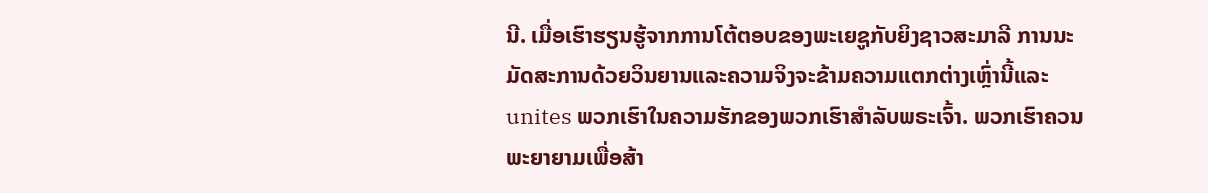ນີ. ເມື່ອເຮົາຮຽນຮູ້ຈາກການໂຕ້ຕອບຂອງພະເຍຊູກັບຍິງຊາວສະມາລີ ການນະມັດສະການດ້ວຍວິນຍານແລະຄວາມຈິງຈະຂ້າມຄວາມແຕກຕ່າງເຫຼົ່ານີ້ແລະ unites ພວກເຮົາໃນຄວາມຮັກຂອງພວກເຮົາສໍາລັບພຣະເຈົ້າ. ພວກເຮົາຄວນພະຍາຍາມເພື່ອສ້າ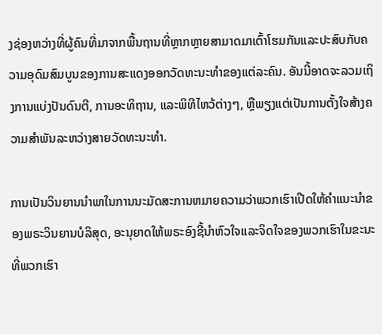ງຊ່ອງຫວ່າງທີ່ຜູ້ຄົນທີ່ມາຈາກພື້ນຖານທີ່ຫຼາກຫຼາຍສາມາດມາເຕົ້າໂຮມກັນແລະປະສົບກັບຄວາມອຸດົມສົມບູນຂອງການສະແດງອອກວັດທະນະທໍາຂອງແຕ່ລະຄົນ. ອັນນີ້ອາດຈະລວມເຖິງການແບ່ງປັນດົນຕີ, ການອະທິຖານ, ແລະພິທີໄຫວ້ຕ່າງໆ, ຫຼືພຽງແຕ່ເປັນການຕັ້ງໃຈສ້າງຄວາມສໍາພັນລະຫວ່າງສາຍວັດທະນະທໍາ.

ການເປັນວິນຍານນໍາພາໃນການນະມັດສະການຫມາຍຄວາມວ່າພວກເຮົາເປີດໃຫ້ຄໍາແນະນໍາຂອງພຣະວິນຍານບໍລິສຸດ, ອະນຸຍາດໃຫ້ພຣະອົງຊີ້ນໍາຫົວໃຈແລະຈິດໃຈຂອງພວກເຮົາໃນຂະນະທີ່ພວກເຮົາ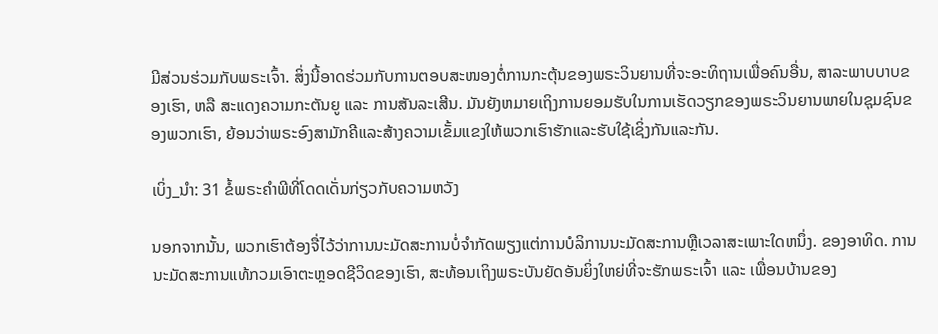ມີສ່ວນຮ່ວມກັບພຣະເຈົ້າ. ສິ່ງນີ້ອາດຮ່ວມກັບການຕອບສະໜອງຕໍ່ການກະຕຸ້ນຂອງພຣະວິນຍານທີ່ຈະອະທິຖານເພື່ອຄົນອື່ນ, ສາລະພາບບາບຂອງເຮົາ, ຫລື ສະແດງຄວາມກະຕັນຍູ ແລະ ການສັນລະເສີນ. ມັນຍັງຫມາຍເຖິງການຍອມຮັບໃນການເຮັດວຽກຂອງພຣະວິນຍານພາຍໃນຊຸມຊົນຂອງພວກເຮົາ, ຍ້ອນວ່າພຣະອົງສາມັກຄີແລະສ້າງຄວາມເຂັ້ມແຂງໃຫ້ພວກເຮົາຮັກແລະຮັບໃຊ້ເຊິ່ງກັນແລະກັນ.

ເບິ່ງ_ນຳ: 31 ຂໍ້ພຣະຄໍາພີທີ່ໂດດເດັ່ນກ່ຽວກັບຄວາມຫວັງ

ນອກຈາກນັ້ນ, ພວກເຮົາຕ້ອງຈື່ໄວ້ວ່າການນະມັດສະການບໍ່ຈໍາກັດພຽງແຕ່ການບໍລິການນະມັດສະການຫຼືເວລາສະເພາະໃດຫນຶ່ງ. ຂອງອາທິດ. ການນະມັດສະການແທ້ກວມເອົາຕະຫຼອດຊີວິດຂອງເຮົາ, ສະທ້ອນເຖິງພຣະບັນຍັດອັນຍິ່ງໃຫຍ່ທີ່ຈະຮັກພຣະເຈົ້າ ແລະ ເພື່ອນບ້ານຂອງ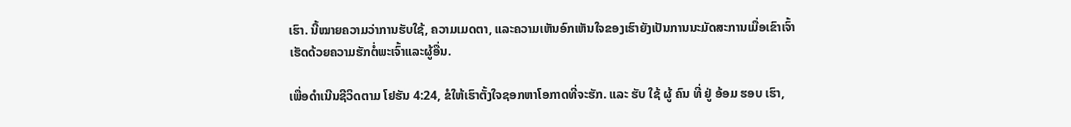ເຮົາ. ນີ້ໝາຍຄວາມວ່າການຮັບໃຊ້, ຄວາມເມດຕາ, ແລະຄວາມເຫັນອົກເຫັນໃຈຂອງເຮົາຍັງເປັນການນະມັດສະການເມື່ອເຂົາເຈົ້າເຮັດດ້ວຍຄວາມຮັກຕໍ່ພະເຈົ້າແລະຜູ້ອື່ນ.

ເພື່ອດຳເນີນຊີວິດຕາມ ໂຢຮັນ 4:24, ຂໍໃຫ້ເຮົາຕັ້ງໃຈຊອກຫາໂອກາດທີ່ຈະຮັກ. ແລະ ຮັບ ໃຊ້ ຜູ້ ຄົນ ທີ່ ຢູ່ ອ້ອມ ຮອບ ເຮົາ,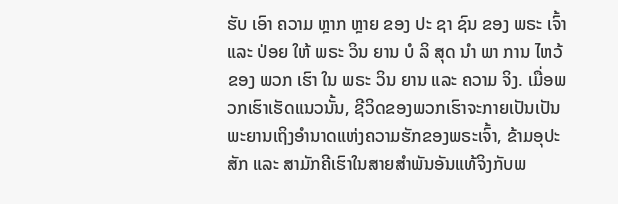ຮັບ ເອົາ ຄວາມ ຫຼາກ ຫຼາຍ ຂອງ ປະ ຊາ ຊົນ ຂອງ ພຣະ ເຈົ້າ ແລະ ປ່ອຍ ໃຫ້ ພຣະ ວິນ ຍານ ບໍ ລິ ສຸດ ນໍາ ພາ ການ ໄຫວ້ ຂອງ ພວກ ເຮົາ ໃນ ພຣະ ວິນ ຍານ ແລະ ຄວາມ ຈິງ. ເມື່ອພວກເຮົາເຮັດແນວນັ້ນ, ຊີວິດຂອງພວກເຮົາຈະກາຍເປັນເປັນພະຍານເຖິງອຳນາດແຫ່ງຄວາມຮັກຂອງພຣະເຈົ້າ, ຂ້າມອຸປະສັກ ແລະ ສາມັກຄີເຮົາໃນສາຍສຳພັນອັນແທ້ຈິງກັບພ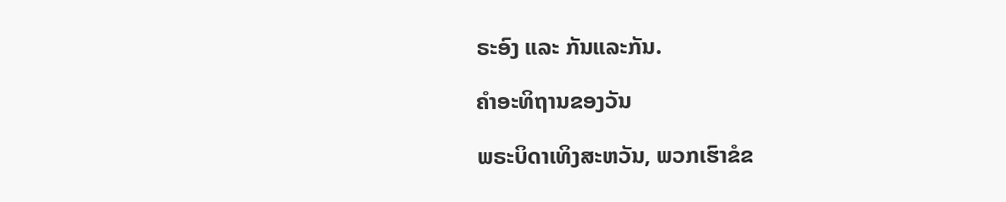ຣະອົງ ແລະ ກັນແລະກັນ.

ຄຳອະທິຖານຂອງວັນ

ພຣະບິດາເທິງສະຫວັນ, ພວກເຮົາຂໍຂ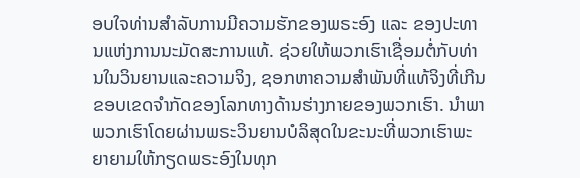ອບໃຈທ່ານສຳລັບການມີຄວາມຮັກຂອງພຣະອົງ ແລະ ຂອງປະທານແຫ່ງການນະມັດສະການແທ້. ຊ່ວຍໃຫ້ພວກເຮົາເຊື່ອມຕໍ່ກັບທ່ານໃນວິນຍານແລະຄວາມຈິງ, ຊອກຫາຄວາມສໍາພັນທີ່ແທ້ຈິງທີ່ເກີນຂອບເຂດຈໍາກັດຂອງໂລກທາງດ້ານຮ່າງກາຍຂອງພວກເຮົາ. ນໍາພາພວກເຮົາໂດຍຜ່ານພຣະວິນຍານບໍລິສຸດໃນຂະນະທີ່ພວກເຮົາພະຍາຍາມໃຫ້ກຽດພຣະອົງໃນທຸກ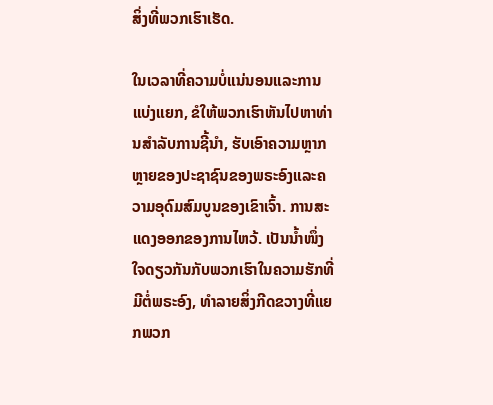ສິ່ງທີ່ພວກເຮົາເຮັດ.

ໃນເວລາທີ່ຄວາມບໍ່ແນ່ນອນແລະການແບ່ງແຍກ, ຂໍໃຫ້ພວກເຮົາຫັນໄປຫາທ່ານສໍາລັບການຊີ້ນໍາ, ຮັບເອົາຄວາມຫຼາກຫຼາຍຂອງປະຊາຊົນຂອງພຣະອົງແລະຄວາມອຸດົມສົມບູນຂອງເຂົາເຈົ້າ. ການສະແດງອອກຂອງການໄຫວ້. ເປັນນໍ້າໜຶ່ງໃຈດຽວກັນກັບພວກເຮົາໃນຄວາມຮັກທີ່ມີຕໍ່ພຣະອົງ, ທຳລາຍສິ່ງກີດຂວາງທີ່ແຍກພວກ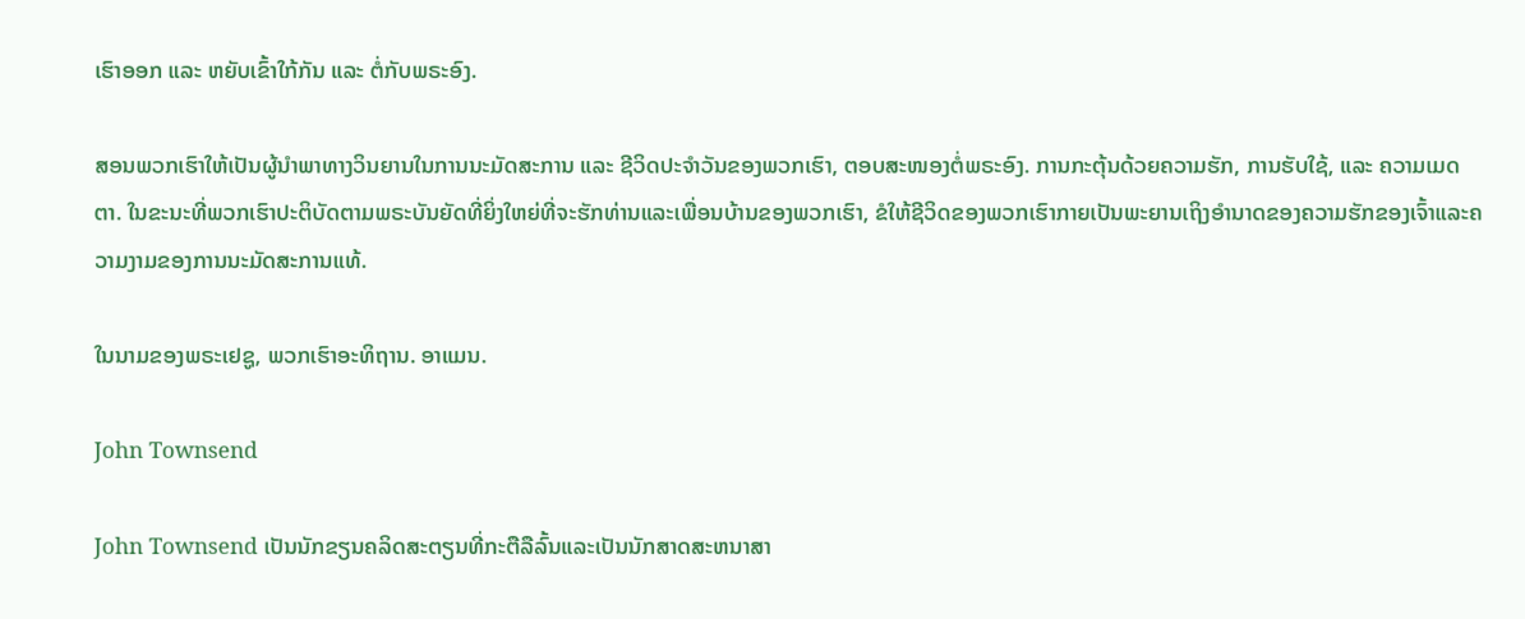ເຮົາອອກ ແລະ ຫຍັບເຂົ້າໃກ້ກັນ ແລະ ຕໍ່ກັບພຣະອົງ.

ສອນພວກເຮົາໃຫ້ເປັນຜູ້ນຳພາທາງວິນຍານໃນການນະມັດສະການ ແລະ ຊີວິດປະຈຳວັນຂອງພວກເຮົາ, ຕອບສະໜອງຕໍ່ພຣະອົງ. ການກະຕຸ້ນດ້ວຍຄວາມຮັກ, ການຮັບໃຊ້, ແລະ ຄວາມເມດຕາ. ໃນຂະນະທີ່ພວກເຮົາປະຕິບັດຕາມພຣະບັນຍັດທີ່ຍິ່ງໃຫຍ່ທີ່ຈະຮັກທ່ານແລະເພື່ອນບ້ານຂອງພວກເຮົາ, ຂໍໃຫ້ຊີວິດຂອງພວກເຮົາກາຍເປັນພະຍານເຖິງອໍານາດຂອງຄວາມຮັກຂອງເຈົ້າແລະຄວາມງາມຂອງການນະມັດສະການແທ້.

ໃນນາມຂອງພຣະເຢຊູ, ພວກເຮົາອະທິຖານ. ອາແມນ.

John Townsend

John Townsend ເປັນນັກຂຽນຄລິດສະຕຽນທີ່ກະຕືລືລົ້ນແລະເປັນນັກສາດສະຫນາສາ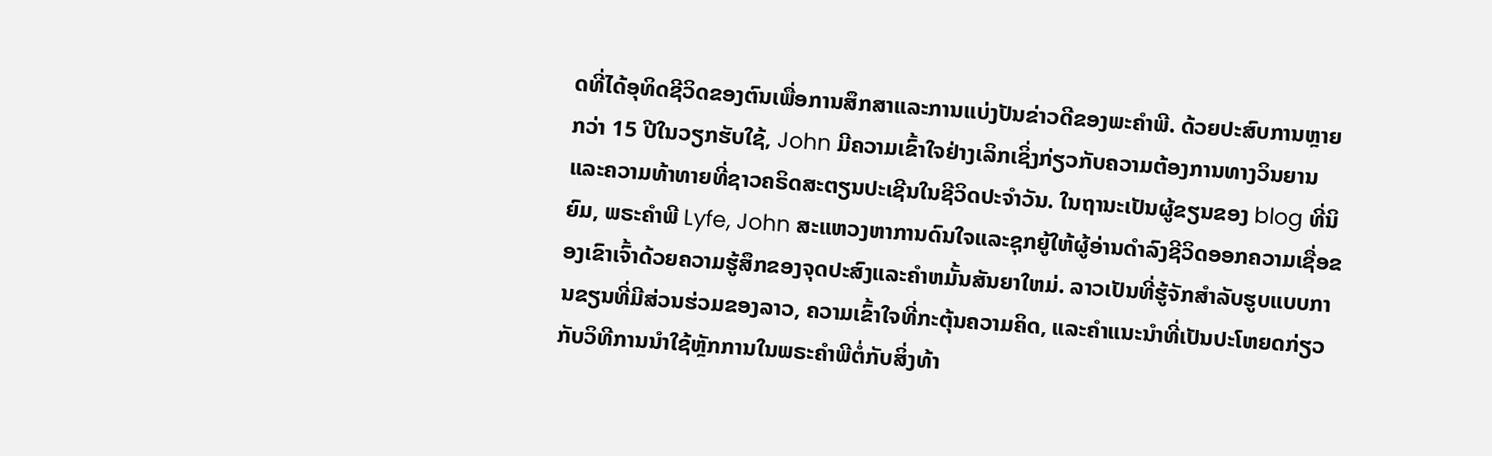ດທີ່ໄດ້ອຸທິດຊີວິດຂອງຕົນເພື່ອການສຶກສາແລະການແບ່ງປັນຂ່າວດີຂອງພະຄໍາພີ. ດ້ວຍປະສົບການຫຼາຍກວ່າ 15 ປີໃນວຽກຮັບໃຊ້, John ມີຄວາມເຂົ້າໃຈຢ່າງເລິກເຊິ່ງກ່ຽວກັບຄວາມຕ້ອງການທາງວິນຍານແລະຄວາມທ້າທາຍທີ່ຊາວຄຣິດສະຕຽນປະເຊີນໃນຊີວິດປະຈໍາວັນ. ໃນຖານະເປັນຜູ້ຂຽນຂອງ blog ທີ່ນິຍົມ, ພຣະຄໍາພີ Lyfe, John ສະແຫວງຫາການດົນໃຈແລະຊຸກຍູ້ໃຫ້ຜູ້ອ່ານດໍາລົງຊີວິດອອກຄວາມເຊື່ອຂອງເຂົາເຈົ້າດ້ວຍຄວາມຮູ້ສຶກຂອງຈຸດປະສົງແລະຄໍາຫມັ້ນສັນຍາໃຫມ່. ລາວເປັນທີ່ຮູ້ຈັກສໍາລັບຮູບແບບການຂຽນທີ່ມີສ່ວນຮ່ວມຂອງລາວ, ຄວາມເຂົ້າໃຈທີ່ກະຕຸ້ນຄວາມຄິດ, ແລະຄໍາແນະນໍາທີ່ເປັນປະໂຫຍດກ່ຽວກັບວິທີການນໍາໃຊ້ຫຼັກການໃນພຣະຄໍາພີຕໍ່ກັບສິ່ງທ້າ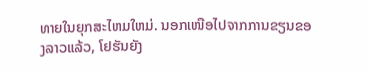ທາຍໃນຍຸກສະໄຫມໃຫມ່. ນອກເໜືອໄປຈາກການຂຽນຂອງລາວແລ້ວ, ໂຢຮັນຍັງ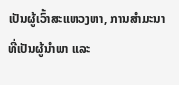ເປັນຜູ້ເວົ້າສະແຫວງຫາ, ການສຳມະນາທີ່ເປັນຜູ້ນຳພາ ແລະ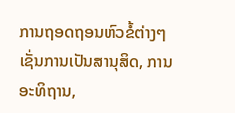ການຖອດຖອນຫົວຂໍ້ຕ່າງໆເຊັ່ນການເປັນສານຸສິດ, ການອະທິຖານ,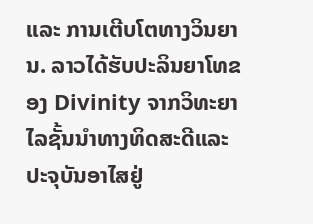ແລະ ການເຕີບໂຕທາງວິນຍານ. ລາວໄດ້ຮັບປະລິນຍາໂທຂອງ Divinity ຈາກວິທະຍາໄລຊັ້ນນໍາທາງທິດສະດີແລະປະຈຸບັນອາໄສຢູ່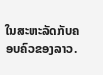ໃນສະຫະລັດກັບຄອບຄົວຂອງລາວ.